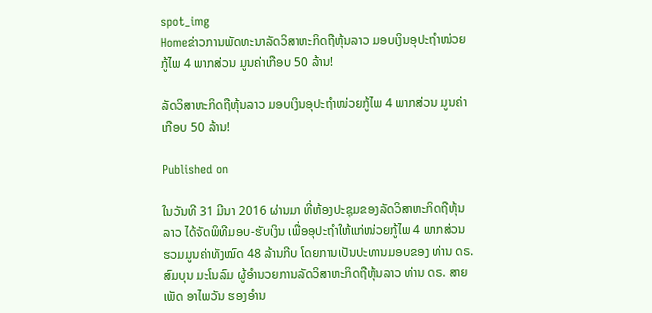spot_img
Homeຂ່າວການພັດທະນາລັດວິສາຫະກິດຖືຫຸ້ນລາວ ມອບເງິນອຸປະຖຳໜ່ວຍກູ້ໄພ 4 ພາກສ່ວນ ມູນຄ່າເກືອບ 50 ລ້ານ!

ລັດວິສາຫະກິດຖືຫຸ້ນລາວ ມອບເງິນອຸປະຖຳໜ່ວຍກູ້ໄພ 4 ພາກສ່ວນ ມູນຄ່າເກືອບ 50 ລ້ານ!

Published on

ໃນວັນທີ 31 ມີນາ 2016 ຜ່ານມາ ທີ່ຫ້ອງປະຊຸມຂອງລັດວິສາຫະກິດຖືຫຸ້ນລາວ ໄດ້ຈັດພິທີມອບ-ຮັບເງິນ ເພື່ອອຸປະຖຳໃຫ້ແກ່ໜ່ວຍກູ້ໄພ 4 ພາກສ່ວນ ຮວມມູນຄ່າທັງໝົດ 48 ລ້ານກີບ ໂດຍການເປັນປະທານມອບຂອງ ທ່ານ ດຣ. ສົມບຸນ ມະໂນລົມ ຜູ້ອຳນວຍການລັດວິສາຫະກິດຖືຫຸ້ນລາວ ທ່ານ ດຣ. ສາຍເພັດ ອາໄພວັນ ຮອງອຳນ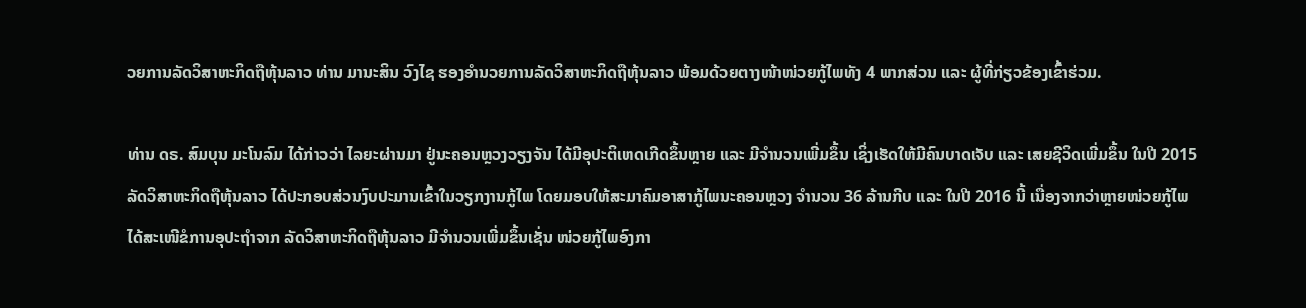ວຍການລັດວິສາຫະກິດຖືຫຸ້ນລາວ ທ່ານ ມານະສິນ ວົງໄຊ ຮອງອຳນວຍການລັດວິສາຫະກິດຖືຫຸ້ນລາວ ພ້ອມດ້ວຍຕາງໜ້າໜ່ວຍກູ້ໄພທັງ 4 ພາກສ່ວນ ແລະ ຜູ້ທີ່ກ່ຽວຂ້ອງເຂົ້າຮ່ວມ.

ທ່ານ ດຣ. ສົມບຸນ ມະໂນລົມ ໄດ້ກ່າວວ່າ ໄລຍະຜ່ານມາ ຢູ່ນະຄອນຫຼວງວຽງຈັນ ໄດ້ມີອຸປະຕິເຫດເກີດຂຶ້ນຫຼາຍ ແລະ ມີຈຳນວນເພີ່ມຂຶ້ນ ເຊິ່ງເຮັດໃຫ້ມີຄົນບາດເຈັບ ແລະ ເສຍຊີວິດເພີ່ມຂຶ້ນ ໃນປີ 2015 ລັດວິສາຫະກິດຖືຫຸ້ນລາວ ໄດ້ປະກອບສ່ວນງົບປະມານເຂົ້າໃນວຽກງານກູ້ໄພ ໂດຍມອບໃຫ້ສະມາຄົມອາສາກູ້ໄພນະຄອນຫຼວງ ຈຳນວນ 36 ລ້ານກີບ ແລະ ໃນປີ 2016 ນີ້ ເນື່ອງຈາກວ່າຫຼາຍໜ່ວຍກູ້ໄພ ໄດ້ສະເໜີຂໍການອຸປະຖຳຈາກ ລັດວິສາຫະກິດຖືຫຸ້ນລາວ ມີຈຳນວນເພີ່ມຂຶ້ນເຊັ່ນ ໜ່ວຍກູ້ໄພອົງກາ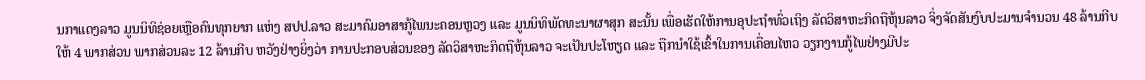ນກາແດງລາວ ມູນນິທິຊ່ອຍເຫຼືອຄົນທຸກຍາກ ແຫ່ງ ສປປ.ລາວ ສະມາຄົມອາສາກູ້ໄພນະຄອນຫຼວງ ແລະ ມູນນິທິພັດທະນາຜາສຸກ ສະນັ້ນ ເພື່ອເຮັດໃຫ້ການອຸປະຖຳທົ່ວເຖິງ ລັດວິສາຫະກິດຖືຫຸ້ນລາວ ຈິ່ງຈັດສັນງົບປະມານຈຳນວນ 48 ລ້ານກີບ ໃຫ້ 4 ພາກສ່ວນ ພາກສ່ວນລະ 12 ລ້ານກີບ ຫວັງຢ່າງຍິ່ງວ່າ ການປະກອບສ່ວນຂອງ ລັດວິສາຫະກິດຖືຫຸ້ນລາວ ຈະເປັນປະໂຫຽດ ແລະ ຖືກນຳໃຊ້ເຂົ້າໃນການເຄື່ອນໄຫວ ວຽກງານກູ້ໄພຢ່າງມີປະ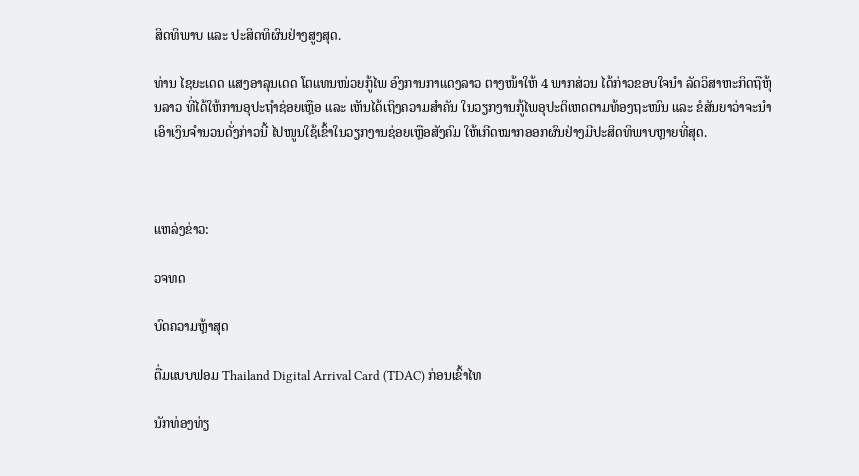ສິດທິພາບ ແລະ ປະສິດທິຜົນຢ່າງສູງສຸດ.

ທ່ານ ໄຊຍະເດດ ແສງອາລຸນເດດ ໂຕແທນໜ່ວຍກູ້ໄພ ອົງການກາແດງລາວ ຕາງໜ້າໃຫ້ 4 ພາກສ່ວນ ໄດ້ກ່າວຂອບໃຈນຳ ລັດວິສາຫະກິດຖືຫຸ້ນລາວ ທີ່ໄດ້ໃຫ້ການອຸປະຖຳຊ່ອຍເຫຼືອ ແລະ ເຫັນໄດ້ເຖິງຄວາມສຳຄັນ ໃນວຽກງານກູ້ໄພອຸປະຕິເຫດຕາມທ້ອງຖະໜົນ ແລະ ຂໍສັນຍາວ່າຈະນຳເອົາເງິນຈຳນວນດັ່ງກ່າວນີ້ ໄປໜູນໃຊ້ເຂົ້າໃນວຽກງານຊ່ອຍເຫຼືອສັງຄົມ ໃຫ້ເກີດໝາກອອກຜົນຢ່າງມີປະສິດທິພາບຫຼາຍທີ່ສຸດ.



ແຫລ່ງຂ່າວ:

ວຈທດ

ບົດຄວາມຫຼ້າສຸດ

ຕື່ມແບບຟອມ Thailand Digital Arrival Card (TDAC) ກ່ອນເຂົ້າໄທ

ນັກທ່ອງທ່ຽ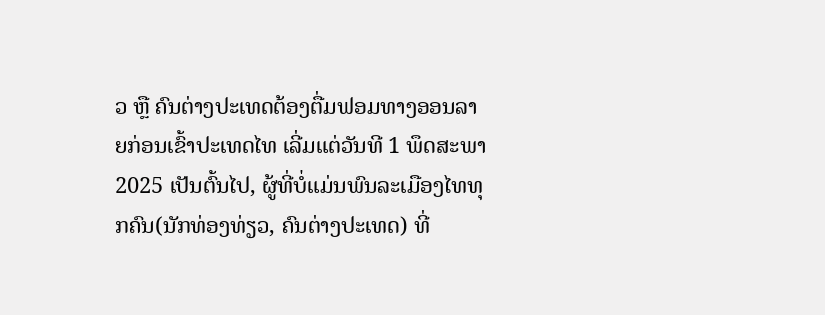ວ ຫຼື ຄົນຕ່າງປະເທດຕ້ອງຕື່ມຟອມທາງອອນລາຍກ່ອນເຂົ້າປະເທດໄທ ເລີ່ມແຕ່ວັນທີ 1 ພຶດສະພາ 2025 ເປັນຕົ້ນໄປ, ຜູ້ທີ່ບໍ່ແມ່ນພົນລະເມືອງໄທທຸກຄົນ(ນັກທ່ອງທ່ຽວ, ຄົນຕ່າງປະເທດ) ທີ່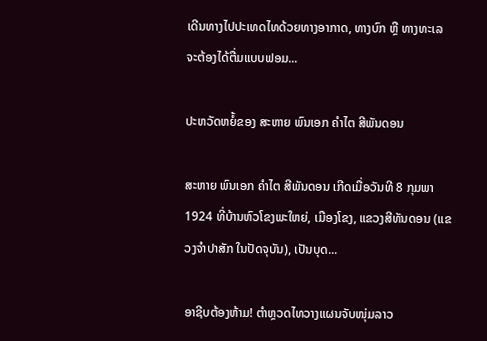ເດີນທາງໄປປະເທດໄທດ້ວຍທາງອາກາດ, ທາງບົກ ຫຼື ທາງທະເລ ຈະຕ້ອງໄດ້ຕື່ມແບບຟອມ...

ປະຫວັດຫຍໍ້ຂອງ ສະຫາຍ ພົນເອກ ຄຳໄຕ ສີພັນດອນ

ສະຫາຍ ພົນເອກ ຄຳໄຕ ສີພັນດອນ ເກີດເມື່ອວັນທີ 8 ກຸມພາ 1924 ທີ່ບ້ານຫົວໂຂງພະໃຫຍ່, ເມືອງໂຂງ, ແຂວງສີທັນດອນ (ແຂວງຈຳປາສັກ ໃນປັດຈຸບັນ), ເປັນບຸດ...

ອາຊີບຕ້ອງຫ້າມ! ຕຳຫຼວດໄທວາງແຜນຈັບໜຸ່ມລາວ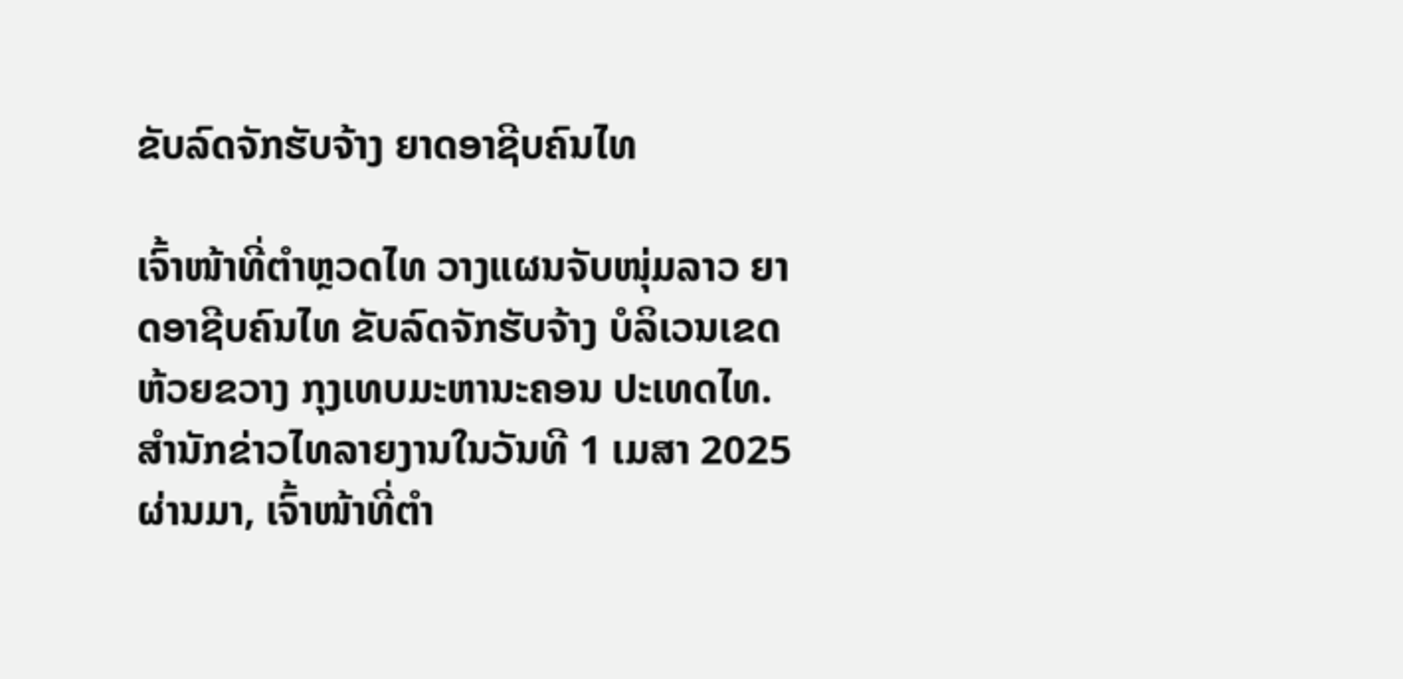ຂັບລົດຈັກຮັບຈ້າງ ຍາດອາຊີບຄົນໄທ

ເຈົ້າໜ້າທີ່ຕຳຫຼວດໄທ ວາງແຜນຈັບໜຸ່ມລາວ ຍາດອາຊີບຄົນໄທ ຂັບລົດຈັກຮັບຈ້າງ ບໍລິເວນເຂດຫ້ວຍຂວາງ ກຸງເທບມະຫານະຄອນ ປະເທດໄທ. ສຳນັກຂ່າວໄທລາຍງານໃນວັນທີ 1 ເມສາ 2025 ຜ່ານມາ, ເຈົ້າໜ້າທີ່ຕຳ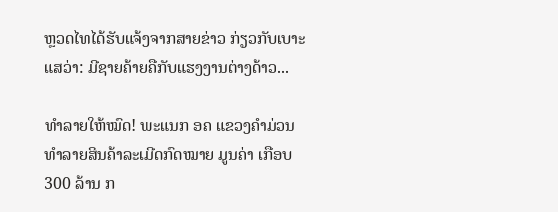ຫຼວດໄທໄດ້ຮັບແຈ້ງຈາກສາຍຂ່າວ ກ່ຽວກັບເບາະແສວ່າ: ມີຊາຍຄ້າຍຄືກັບແຮງງານຕ່າງດ້າວ...

ທຳລາຍໃຫ້ໝົດ! ພະແນກ ອຄ ແຂວງຄຳມ່ວນ ທຳລາຍສິນຄ້າລະເມີດກົດໝາຍ ມູນຄ່າ ເກືອບ 300 ລ້ານ ກ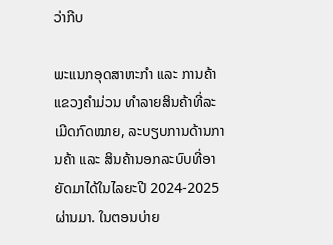ວ່າກີບ

ພະແນກອຸດສາຫະກຳ ແລະ ການຄ້າແຂວງຄຳມ່ວນ ທຳລາຍສິນຄ້າທີ່ລະເມີດກົດໝາຍ, ລະບຽບການດ້ານການຄ້າ ແລະ ສິນຄ້ານອກລະບົບທີ່ອາຍັດມາໄດ້ໃນໄລຍະປີ 2024-2025 ຜ່ານມາ. ໃນຕອນບ່າຍ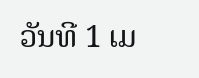ວັນທີ 1 ເມ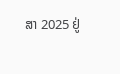ສາ 2025 ຢູ່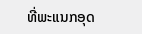ທີ່ພະແນກອຸດ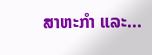ສາຫະກໍາ ແລະ...